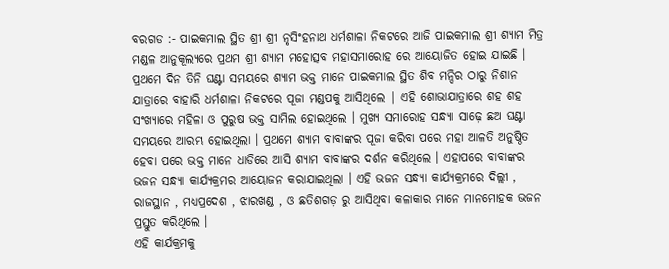ବରଗଡ :- ପାଇକମାଲ ସ୍ଥିତ ଶ୍ରୀ ଶ୍ରୀ ନୃସିଂହନାଥ ଧର୍ମଶାଳା ନିକଟରେ ଆଜି ପାଇକମାଲ ଶ୍ରୀ ଶ୍ୟାମ ମିତ୍ର ମଣ୍ଡଳ ଆନୁକୂଲ୍ୟରେ ପ୍ରଥମ ଶ୍ରୀ ଶ୍ୟାମ ମହୋତ୍ସବ ମହାସମାରୋହ ରେ ଆୟୋଜିତ ହୋଇ ଯାଇଛି । ପ୍ରଥମେ ଦିନ ତିନି ଘଣ୍ଟା ସମୟରେ ଶ୍ୟାମ ଭକ୍ତ ମାନେ ପାଇକମାଲ ସ୍ଥିତ ଶିବ ମନ୍ଦିର ଠାରୁ ନିଶାନ ଯାତ୍ରାରେ ବାହାରି ଧର୍ମଶାଳା ନିକଟରେ ପୂଜା ମଣ୍ଡପକୁ ଆସିଥିଲେ | ଏହି ଶୋଭାଯାତ୍ରାରେ ଶହ ଶହ ସଂଖ୍ୟାରେ ମହିଳା ଓ ପୁରୁଷ ଭକ୍ତ ସାମିଲ ହୋଇଥିଲେ । ମୁଖ୍ୟ ସମାରୋହ ସନ୍ଧ୍ୟା ସାଢ଼େ ଛଅ ଘଣ୍ଟା ସମୟରେ ଆରମ୍ଭ ହୋଇଥିଲା । ପ୍ରଥମେ ଶ୍ୟାମ ବାବାଙ୍କର ପୂଜା କରିବା ପରେ ମହା ଆଳତି ଅନୁଷ୍ଠିତ ହେବା ପରେ ଭକ୍ତ ମାନେ ଧାଡିରେ ଆସି ଶ୍ୟାମ ବାବାଙ୍କର ଦର୍ଶନ କରିଥିଲେ । ଏହାପରେ ବାବାଙ୍କର ଭଜନ ସନ୍ଧ୍ୟା କାର୍ଯ୍ୟକ୍ରମର ଆୟୋଜନ କରାଯାଇଥିଲା । ଏହି ଭଜନ ସନ୍ଧ୍ୟା କାର୍ଯ୍ୟକ୍ରମରେ ଦିଲ୍ଲୀ , ରାଜସ୍ଥାନ , ମଧ୍ୟପ୍ରଦେଶ , ଝାରଖଣ୍ଡ , ଓ ଛତିଶଗଡ଼ ରୁ ଆସିଥିବା କଳାକାର ମାନେ ମାନମୋହକ ଭଜନ ପ୍ରସ୍ତୁତ କରିଥିଲେ ।
ଏହି କାର୍ଯକ୍ରମକୁ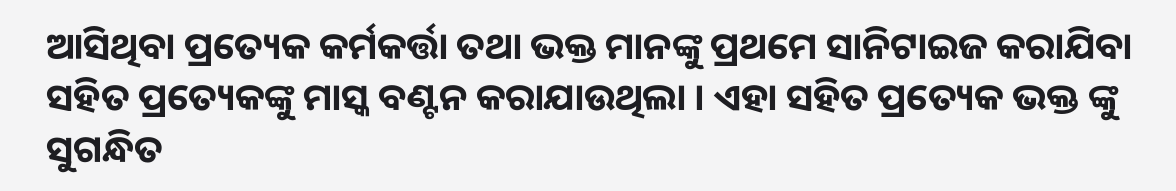ଆସିଥିବା ପ୍ରତ୍ୟେକ କର୍ମକର୍ତ୍ତା ତଥା ଭକ୍ତ ମାନଙ୍କୁ ପ୍ରଥମେ ସାନିଟାଇଜ କରାଯିବା ସହିତ ପ୍ରତ୍ୟେକଙ୍କୁ ମାସ୍କ ବଣ୍ଟନ କରାଯାଉଥିଲା । ଏହା ସହିତ ପ୍ରତ୍ୟେକ ଭକ୍ତ ଙ୍କୁ ସୁଗନ୍ଧିତ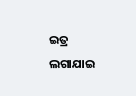ଇତ୍ର ଲଗାଯାଇ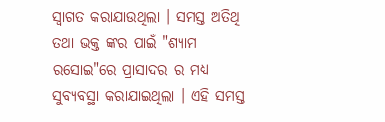ସ୍ୱାଗତ କରାଯାଉଥିଲା । ସମସ୍ତ ଅତିଥି ତଥା ଭକ୍ତ ଙ୍କର ପାଇଁ "ଶ୍ୟାମ ରସୋଇ"ରେ ପ୍ରାସାଦର ର ମଧ୍ୟ ସୁବ୍ୟବସ୍ଥା କରାଯାଇଥିଲା । ଏହି ସମସ୍ତ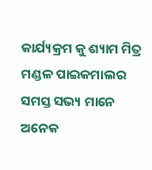କାର୍ଯ୍ୟକ୍ରମ କୁ ଶ୍ୟାମ ମିତ୍ର ମଣ୍ଡଳ ପାଇକମାଲର ସମସ୍ତ ସଭ୍ୟ ମାନେ ଅନେକ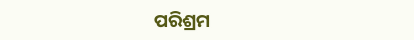ପରିଶ୍ରମ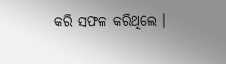କରି ସଫଳ କରିଥିଲେ ।